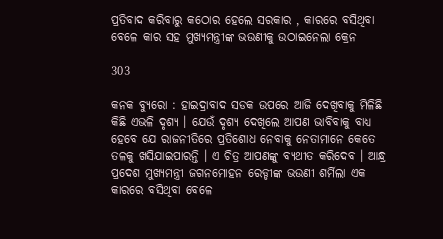ପ୍ରତିବାଦ କରିବାରୁ କଠୋର ହେଲେ ସରକାର , କାରରେ ବସିଥିବା ବେଳେ କାର ସହ ମୁଖ୍ୟମନ୍ତ୍ରୀଙ୍କ ଭଉଣୀକୁ ଉଠାଇନେଲା କ୍ରେନ

303

କନକ ବ୍ୟୁରୋ : ହାଇଦ୍ରାବାଦ ସଡକ ଉପରେ ଆଜି ଦେଖିବାକୁ ମିଳିଛି କିଛି ଏଭଳି ଦୃଶ୍ୟ । ଯେଉଁ ଦୃଶ୍ୟ ଦେଖିଲେ ଆପଣ ଭାବିବାକୁ ବାଧ୍ୟ ହେବେ ଯେ ରାଜନୀତିରେ ପ୍ରତିଶୋଧ ନେବାକୁ ନେତାମାନେ କେତେ ତଳକୁ ଖସିଯାଇପାରନ୍ତି । ଏ ଚିତ୍ର ଆପଣଙ୍କୁ ବ୍ୟଥୀତ କରିଦେବ । ଆନ୍ଧ୍ର ପ୍ରଦେଶ ମୁଖ୍ୟମନ୍ତ୍ରୀ ଜଗନମୋହନ ରେଡ୍ଡୀଙ୍କ ଭଉଣୀ ଶର୍ମିଲା ଏକ କାରରେ ବସିଥିବା ବେଳେ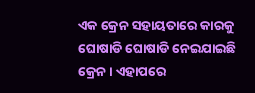ଏକ କ୍ରେନ ସହାୟତାରେ କାରକୁ ଘୋଷାଡି ଘୋଷାଡି ନେଇଯାଇଛି କ୍ରେନ । ଏହାପରେ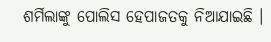ଶର୍ମିଲାଙ୍କୁ ପୋଲିସ ହେପାଜତକୁ ନିଆଯାଇଛି ।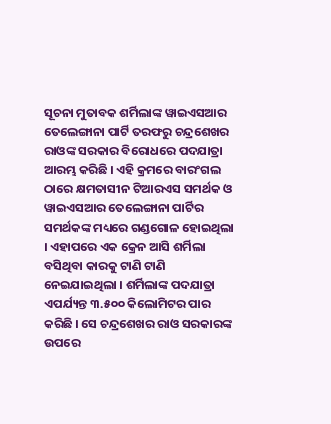ସୂଚନା ମୁତାବକ ଶର୍ମିଲାଙ୍କ ୱାଇଏସଆର ତେଲେଙ୍ଗାନା ପାର୍ଟି ତରଫରୁ ଚନ୍ଦ୍ରଶେଖର ରାଓଙ୍କ ସରକାର ବିରୋଧରେ ପଦଯାତ୍ରା ଆରମ୍ଭ କରିଛି । ଏହି କ୍ରମରେ ବାରଂଗଲ ଠାରେ କ୍ଷମତାସୀନ ଟିଆରଏସ ସମର୍ଥକ ଓ ୱାଇଏସଆର ତେଲେଙ୍ଗାନା ପାର୍ଟିର ସମର୍ଥକଙ୍କ ମଧ୍ୟରେ ଗଣ୍ଡଗୋଳ ହୋଇଥିଲା । ଏହାପରେ ଏକ କ୍ରେନ ଆସି ଶର୍ମିଲା ବସିଥିବା କାରକୁ ଟାଣି ଟାଣି ନେଇଯାଇଥିଲା । ଶର୍ମିଲାଙ୍କ ପଦଯାତ୍ରା ଏପର୍ଯ୍ୟନ୍ତ ୩.୫୦୦ କିଲୋମିଟର ପାର କରିଛି । ସେ ଚନ୍ଦ୍ରଶେଖର ରାଓ ସରକାରଙ୍କ ଉପରେ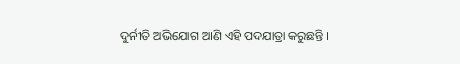ଦୁର୍ନୀତି ଅଭିଯୋଗ ଆଣି ଏହି ପଦଯାତ୍ରା କରୁଛନ୍ତି ।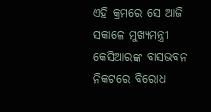ଏହି କ୍ରମରେ ସେ ଆଜି ସକାଳେ ମୁଖ୍ୟମନ୍ତ୍ରୀ କେସିଆରଙ୍କ ବାସଭବନ ନିକଟରେ ବିରୋଧ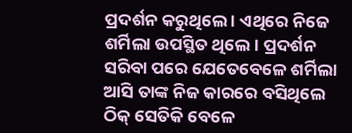ପ୍ରଦର୍ଶନ କରୁଥିଲେ । ଏଥିରେ ନିଜେ ଶର୍ମିଲା ଉପସ୍ଥିତ ଥିଲେ । ପ୍ରଦର୍ଶନ ସରିବା ପରେ ଯେତେବେଳେ ଶର୍ମିଲା ଆସି ତାଙ୍କ ନିଜ କାରରେ ବସିଥିଲେ ଠିକ୍ ସେତିକି ବେଳେ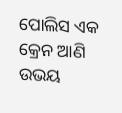ପୋଲିସ ଏକ କ୍ରେନ ଆଣି ଉଭୟ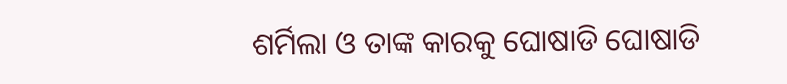ଶର୍ମିଲା ଓ ତାଙ୍କ କାରକୁ ଘୋଷାଡି ଘୋଷାଡି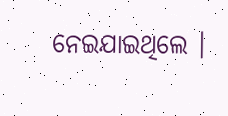ନେଇଯାଇଥିଲେ ।